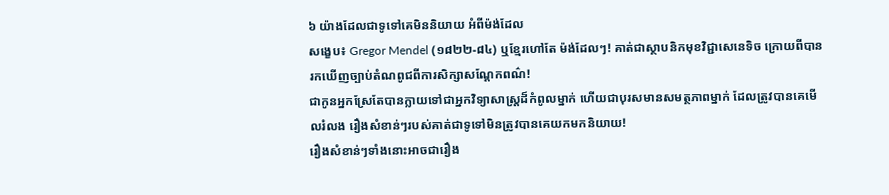៦ យ៉ាងដែលជាទូទៅគេមិននិយាយ អំពីម៉ង់ដែល
សង្ខេប៖ Gregor Mendel (១៨២២-៨៤) ឬខ្មែរហៅតែ ម៉ង់ដែលៗ! គាត់ជាស្ថាបនិកមុខវិជ្ជាសេនេទិច ក្រោយពីបានរកឃើញច្បាប់តំណពូជពីការសិក្សាសណ្តែកពណ៌!
ជាកូនអ្នកស្រែតែបានក្លាយទៅជាអ្នកវិទ្យាសាស្ត្រដ៏កំពូលម្នាក់ ហើយជាបុរសមានសមត្ថភាពម្នាក់ ដែលត្រូវបានគេមើលរំលង រឿងសំខាន់ៗរបស់គាត់ជាទូទៅមិនត្រូវបានគេយកមកនិយាយ!
រឿងសំខាន់ៗទាំងនោះអាចជារឿង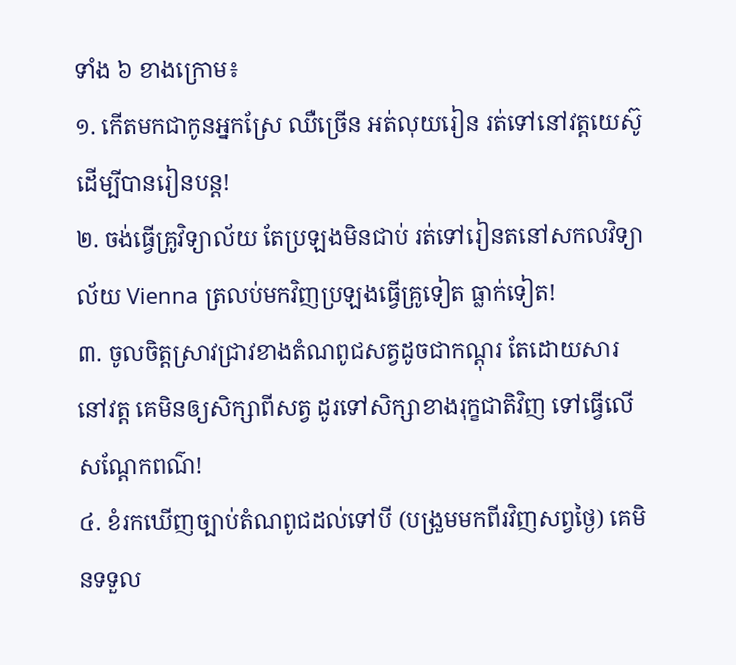ទាំង ៦ ខាងក្រោម៖
១. កើតមកជាកូនអ្នកស្រែ ឈឺច្រើន អត់លុយរៀន រត់ទៅនៅវត្តយេស៊ូ ដើម្បីបានរៀនបន្ត!
២. ចង់ធ្វើគ្រូវិទ្យាល័យ តែប្រឡងមិនជាប់ រត់ទៅរៀនតនៅសកលវិទ្យាល័យ Vienna ត្រលប់មកវិញប្រឡងធ្វើគ្រូទៀត ធ្លាក់ទៀត!
៣. ចូលចិត្តស្រាវជ្រាវខាងតំណពូជសត្វដូចជាកណ្តុរ តែដោយសារនៅវត្ត គេមិនឲ្យសិក្សាពីសត្វ ដូរទៅសិក្សាខាងរុក្ខជាតិវិញ ទៅធ្វើលើសណ្តែកពណ៌!
៤. ខំរកឃើញច្បាប់តំណពូជដល់ទៅបី (បង្រួមមកពីរវិញសព្វថ្ងៃ) គេមិនទទួល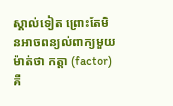ស្គាល់ទៀត ព្រោះតែមិនអាចពន្យល់ពាក្យមួយម៉ាត់ថា កត្តា (factor) គឺ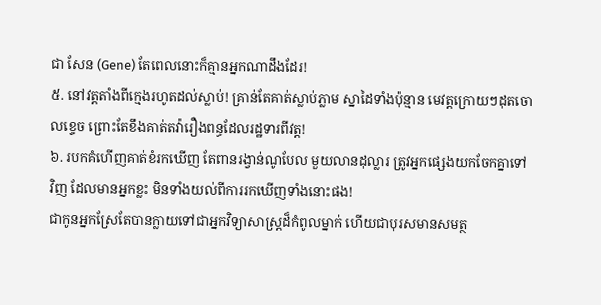ជា សែន (Gene) តែពេលនោះក៏គ្មានអ្នកណាដឹងដែរ!
៥. នៅវត្តតាំងពីក្មេងរហូតដល់ស្លាប់! គ្រាន់តែគាត់ស្លាប់ភ្លាម ស្នាដៃទាំងប៉ុន្មាន មេវត្តក្រោយៗដុតចោលខ្ទេច ព្រោះតែខឹងគាត់តវ៉ារឿងពន្ធដែលរដ្ឋទារពីវត្ត!
៦. របកគំហើញគាត់ខំរកឃើញ តែពានរង្វាន់ណូបែល មួយលានដុល្លារ ត្រូវអ្នកផ្សេងយកចែកគ្នាទៅវិញ ដែលមានអ្នកខ្លះ មិនទាំងយល់ពីការរកឃើញទាំងនោះផង!
ជាកូនអ្នកស្រែតែបានក្លាយទៅជាអ្នកវិទ្យាសាស្ត្រដ៏កំពូលម្នាក់ ហើយជាបុរសមានសមត្ថ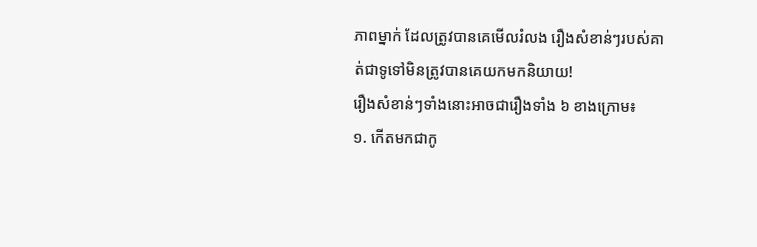ភាពម្នាក់ ដែលត្រូវបានគេមើលរំលង រឿងសំខាន់ៗរបស់គាត់ជាទូទៅមិនត្រូវបានគេយកមកនិយាយ!
រឿងសំខាន់ៗទាំងនោះអាចជារឿងទាំង ៦ ខាងក្រោម៖
១. កើតមកជាកូ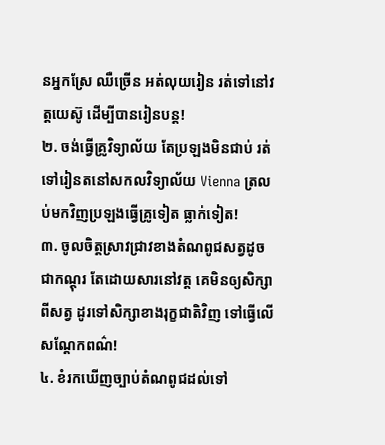នអ្នកស្រែ ឈឺច្រើន អត់លុយរៀន រត់ទៅនៅវត្តយេស៊ូ ដើម្បីបានរៀនបន្ត!
២. ចង់ធ្វើគ្រូវិទ្យាល័យ តែប្រឡងមិនជាប់ រត់ទៅរៀនតនៅសកលវិទ្យាល័យ Vienna ត្រលប់មកវិញប្រឡងធ្វើគ្រូទៀត ធ្លាក់ទៀត!
៣. ចូលចិត្តស្រាវជ្រាវខាងតំណពូជសត្វដូចជាកណ្តុរ តែដោយសារនៅវត្ត គេមិនឲ្យសិក្សាពីសត្វ ដូរទៅសិក្សាខាងរុក្ខជាតិវិញ ទៅធ្វើលើសណ្តែកពណ៌!
៤. ខំរកឃើញច្បាប់តំណពូជដល់ទៅ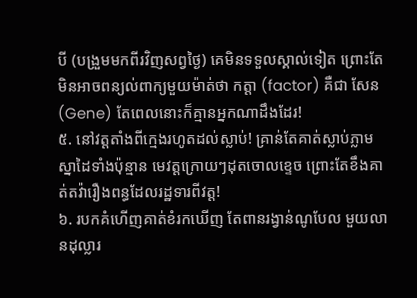បី (បង្រួមមកពីរវិញសព្វថ្ងៃ) គេមិនទទួលស្គាល់ទៀត ព្រោះតែមិនអាចពន្យល់ពាក្យមួយម៉ាត់ថា កត្តា (factor) គឺជា សែន (Gene) តែពេលនោះក៏គ្មានអ្នកណាដឹងដែរ!
៥. នៅវត្តតាំងពីក្មេងរហូតដល់ស្លាប់! គ្រាន់តែគាត់ស្លាប់ភ្លាម ស្នាដៃទាំងប៉ុន្មាន មេវត្តក្រោយៗដុតចោលខ្ទេច ព្រោះតែខឹងគាត់តវ៉ារឿងពន្ធដែលរដ្ឋទារពីវត្ត!
៦. របកគំហើញគាត់ខំរកឃើញ តែពានរង្វាន់ណូបែល មួយលានដុល្លារ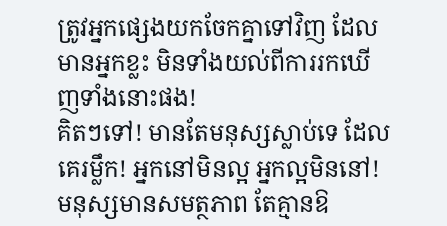ត្រូវអ្នកផ្សេងយកចែកគ្នាទៅវិញ ដែលមានអ្នកខ្លះ មិនទាំងយល់ពីការរកឃើញទាំងនោះផង!
គិតៗទៅ! មានតែមនុស្សស្លាប់ទេ ដែលគេរម្លឹក! អ្នកនៅមិនល្អ អ្នកល្អមិននៅ! មនុស្សមានសមត្ថភាព តែគ្មានឱ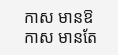កាស មានឱកាស មានតែ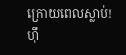ក្រោយពេលស្លាប់! ហុឹ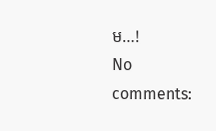ម…!
No comments: